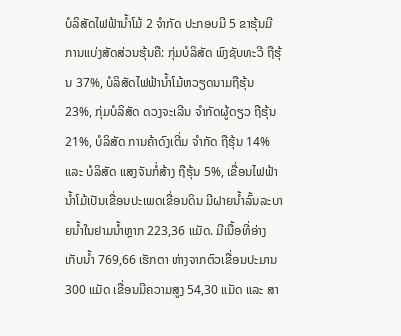ບໍລິສັດໄຟຟ້ານ້ຳໂມ້ 2 ຈໍາກັດ ປະກອບມີ 5 ຂາຮຸ້ນມີການແບ່ງສັດສ່ວນຮຸ້ນຄື: ກຸ່ມບໍລິສັດ ພົງຊັບທະວີ ຖືຮຸ້ນ 37%, ບໍລິສັດໄຟຟ້ານ້ຳໂມ້ຫວຽດນາມຖືຮຸ້ນ 23%, ກຸ່ມບໍລິສັດ ດວງຈະເລີນ ຈຳກັດຜູ້ດຽວ ຖືຮຸ້ນ 21%, ບໍລິສັດ ການຄ້າດົງເຕີ່ມ ຈຳກັດ ຖືຮຸ້ນ 14% ແລະ ບໍລິສັດ ແສງຈັນກໍ່ສ້າງ ຖືຮຸ້ນ 5%, ເຂື່ອນໄຟຟ້ານ້ຳໂມ້ເປັນເຂື່ອນປະເພດເຂື່ອນດິນ ມີຝາຍນ້ຳລົ້ນລະບາຍນ້ຳໃນຢາມນ້ຳຫຼາກ 223,36 ແມັດ. ມີເນື້ອທີ່ອ່າງເກັບນ້ຳ 769,66 ເຮັກຕາ ຫ່າງຈາກຕົວເຂື່ອນປະມານ 300 ແມັດ ເຂື່ອນມີຄວາມສູງ 54,30 ແມັດ ແລະ ສາ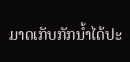ມາດເກັບກັກນ້ຳໄດ້ປະ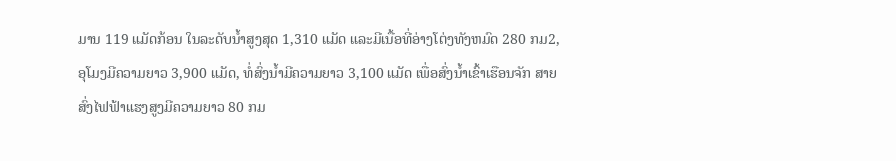ມານ 119 ແມັດກ້ອນ ໃນລະດັບນ້ຳສູງສຸດ 1,310 ແມັດ ແລະມີເນື້ອທີ່ອ່າງໂຕ່ງທັງຫມົດ 280 ກມ2, ອຸໂມງມີຄວາມຍາວ 3,900 ແມັດ, ທໍ່ສົ່ງນ້ຳມີຄວາມຍາວ 3,100 ແມັດ ເພື່ອສົ່ງນ້ຳເຂົ້າເຮືອນຈັກ ສາຍສົ່ງໄຟຟ້າແຮງສູງມີຄວາມຍາວ 80 ກມ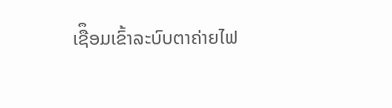ເຊືຶອມເຂົ້າລະບົບຕາຄ່າຍໄຟ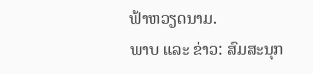ຟ້າຫວຽດນາມ.
ພາບ ແລະ ຂ່າວ: ສົມສະນຸກ